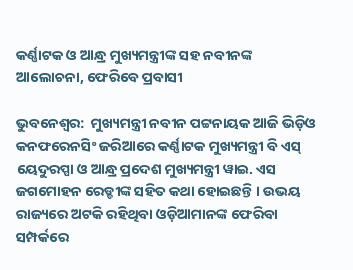କର୍ଣ୍ଣାଟକ ଓ ଆନ୍ଧ୍ର ମୁଖ୍ୟମନ୍ତ୍ରୀଙ୍କ ସହ ନବୀନଙ୍କ ଆଲୋଚନା, ଫେରିବେ ପ୍ରବାସୀ

ଭୁବନେଶ୍ୱର:  ମୁଖ୍ୟମନ୍ତ୍ରୀ ନବୀନ ପଟ୍ଟନାୟକ ଆଜି ଭିଡ଼ିଓ କନଫରେନସିଂ ଜରିଆରେ କର୍ଣ୍ଣାଟକ ମୁଖ୍ୟମନ୍ତ୍ରୀ ବି ଏସ୍ ୟେଦୁରପ୍ପା ଓ ଆନ୍ଧ୍ର ପ୍ରଦେଶ ମୁଖ୍ୟମନ୍ତ୍ରୀ ୱାଇ. ଏସ ଜଗମୋହନ ରେଡ୍ଡୀଙ୍କ ସହିତ କଥା ହୋଇଛନ୍ତି । ଉଭୟ ରାଜ୍ୟରେ ଅଟକି ରହିଥିବା ଓଡ଼ିଆମାନଙ୍କ ଫେରିବା ସମ୍ପର୍କରେ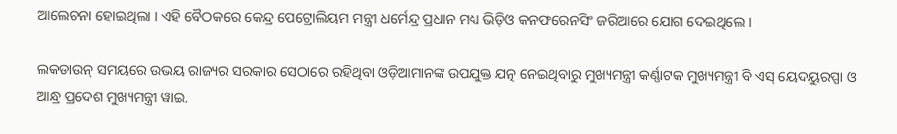ଆଲେଚନା ହୋଇଥିଲା । ଏହି ବୈଠକରେ କେନ୍ଦ୍ର ପେଟ୍ରୋଲିୟମ ମନ୍ତ୍ରୀ ଧର୍ମେନ୍ଦ୍ର ପ୍ରଧାନ ମଧ୍ୟ ଭିଡ଼ିଓ କନଫରେନସିଂ ଜରିଆରେ ଯୋଗ ଦେଇଥିଲେ ।

ଲକଡାଉନ୍ ସମୟରେ ଉଭୟ ରାଜ୍ୟର ସରକାର ସେଠାରେ ରହିଥିବା ଓଡ଼ିଆମାନଙ୍କ ଉପଯୁକ୍ତ ଯତ୍ନ ନେଇଥିବାରୁ ମୁଖ୍ୟମନ୍ତ୍ରୀ କର୍ଣ୍ଣାଟକ ମୁଖ୍ୟମନ୍ତ୍ରୀ ବି ଏସ୍ ୟେଦୟୁରପ୍ପା ଓ ଆନ୍ଧ୍ର ପ୍ରଦେଶ ମୁଖ୍ୟମନ୍ତ୍ରୀ ୱାଇ.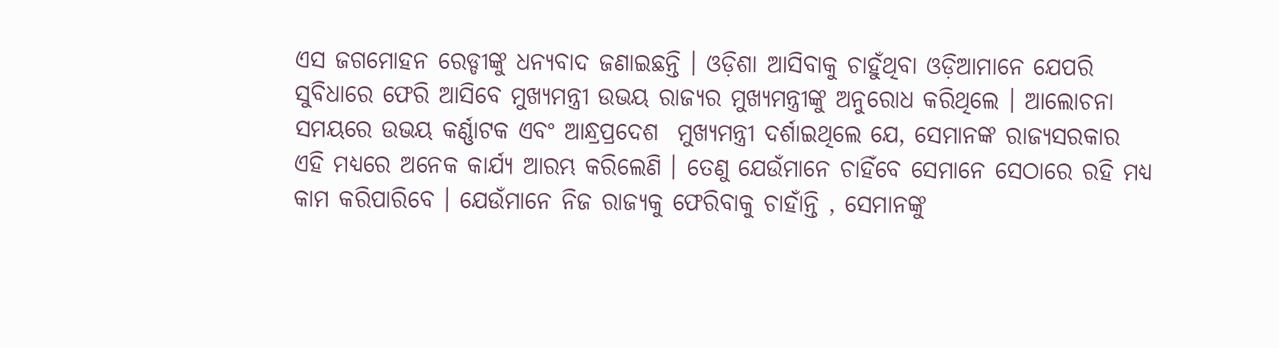ଏସ ଜଗମୋହନ ରେଡ୍ଡୀଙ୍କୁ ଧନ୍ୟବାଦ ଜଣାଇଛନ୍ତି । ଓଡ଼ିଶା ଆସିବାକୁ ଚାହୁଁଥିବା ଓଡ଼ିଆମାନେ ଯେପରି ସୁବିଧାରେ ଫେରି ଆସିବେ ମୁଖ୍ୟମନ୍ତ୍ରୀ ଉଭୟ ରାଜ୍ୟର ମୁଖ୍ୟମନ୍ତ୍ରୀଙ୍କୁ ଅନୁରୋଧ କରିଥିଲେ । ଆଲୋଚନା ସମୟରେ ଉଭୟ କର୍ଣ୍ଣାଟକ ଏବଂ ଆନ୍ଧ୍ରପ୍ରଦେଶ  ମୁଖ୍ୟମନ୍ତ୍ରୀ ଦର୍ଶାଇଥିଲେ ଯେ, ସେମାନଙ୍କ ରାଜ୍ୟସରକାର ଏହି ମଧ୍ୟରେ ଅନେକ କାର୍ଯ୍ୟ ଆରମ୍ଭ କରିଲେଣି । ତେଣୁ ଯେଉଁମାନେ ଚାହିଁବେ ସେମାନେ ସେଠାରେ ରହି ମଧ୍ୟ କାମ କରିପାରିବେ । ଯେଉଁମାନେ ନିଜ ରାଜ୍ୟକୁ ଫେରିବାକୁ ଚାହାଁନ୍ତି , ସେମାନଙ୍କୁ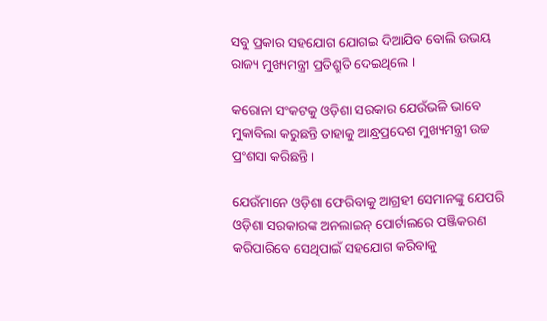ସବୁ ପ୍ରକାର ସହଯୋଗ ଯୋଗଇ ଦିଆଯିବ ବୋଲି ଉଭୟ ରାଜ୍ୟ ମୁଖ୍ୟମନ୍ତ୍ରୀ ପ୍ରତିଶ୍ରୁତି ଦେଇଥିଲେ ।

କରୋନା ସଂକଟକୁ ଓଡ଼ିଶା ସରକାର ଯେଉଁଭଳି ଭାବେ ମୁକାବିଲା କରୁଛନ୍ତି ତାହାକୁ ଆନ୍ଧ୍ରପ୍ରଦେଶ ମୁଖ୍ୟମନ୍ତ୍ରୀ ଉଚ୍ଚ ପ୍ରଂଶସା କରିଛନ୍ତି ।

ଯେଉଁମାନେ ଓଡ଼ିଶା ଫେରିବାକୁ ଆଗ୍ରହୀ ସେମାନଙ୍କୁ ଯେପରି ଓଡ଼ିଶା ସରକାରଙ୍କ ଅନଲାଇନ୍ ପୋର୍ଟାଲରେ ପଞ୍ଜିକରଣ କରିପାରିବେ ସେଥିପାଇଁ ସହଯୋଗ କରିବାକୁ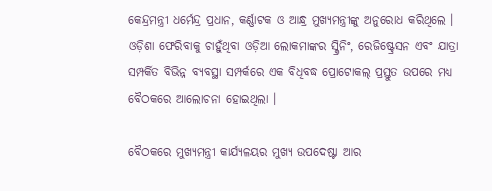କେନ୍ଦ୍ରମନ୍ତ୍ରୀ ଧର୍ମେନ୍ଦ୍ର ପ୍ରଧାନ, କର୍ଣ୍ଣାଟକ ଓ ଆନ୍ଧ୍ର ମୁଖ୍ୟମନ୍ତ୍ରୀଙ୍କୁ ଅନୁରୋଧ କରିଥିଲେ । ଓଡ଼ିଶା ଫେରିବାକୁ ଚାହୁଁଥିବା ଓଡ଼ିଆ ଲୋକମାଙ୍କର ସ୍କ୍ରିନିଂ, ରେଜିଷ୍ଟ୍ରେସନ ଏବଂ ଯାତ୍ରା ସମ୍ପର୍କିତ ବିଭିନ୍ନ ବ୍ୟବସ୍ଥା ସମ୍ପର୍କରେ ଏକ ବିଧିବଦ୍ଧ ପ୍ରୋଟୋକଲ୍ ପ୍ରସ୍ତୁତ ଉପରେ ମଧ୍ୟ ବୈଠକରେ ଆଲୋଚନା ହୋଇଥିଲା ।

ବୈଠକରେ ମୁଖ୍ୟମନ୍ତ୍ରୀ କାର୍ଯ୍ୟଳୟର ମୁଖ୍ୟ ଉପଦେଷ୍ଟା ଆର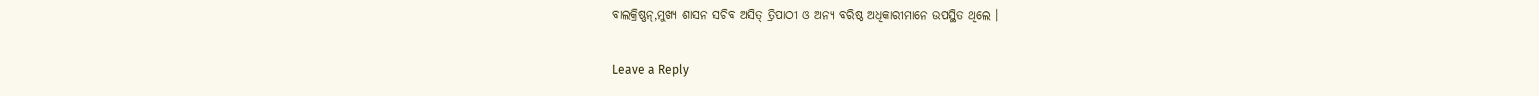ବାଲକ୍ରିଷ୍ଣନ୍,ମୁଖ୍ୟ ଶାସନ ସଚିବ ଅସିତ୍ ତ୍ରିପାଠୀ ଓ ଅନ୍ୟ ବରିଷ୍ଠ ଅଧିକାରୀମାନେ ଉପସ୍ଥିତ ଥିଲେ ।

Leave a Reply